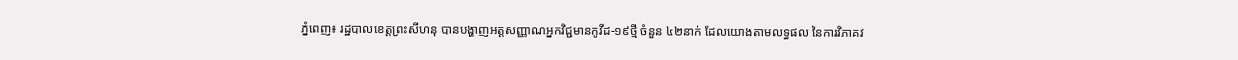ភ្នំពេញ៖ រដ្ឋបាលខេត្តព្រះសីហនុ បានបង្ហាញអត្តសញ្ញាណអ្នកវិជ្ជមានកូវីដ-១៩ថ្មី ចំនួន ៤២នាក់ ដែលយោងតាមលទ្ធផល នៃការវិភាគវ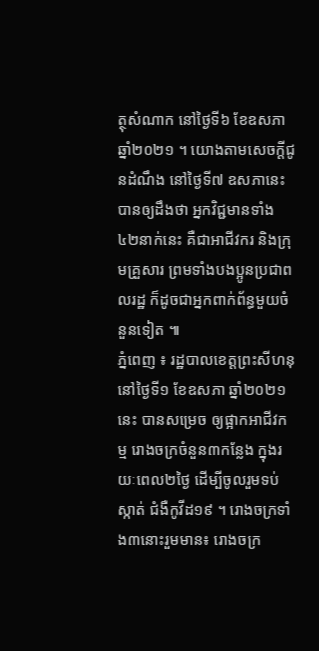ត្ថុសំណាក នៅថ្ងៃទី៦ ខែឧសភា ឆ្នាំ២០២១ ។ យោងតាមសេចក្ដីជូនដំណឹង នៅថ្ងៃទី៧ ឧសភានេះ បានឲ្យដឹងថា អ្នកវិជ្ជមានទាំង ៤២នាក់នេះ គឺជាអាជីវករ និងក្រុមគ្រួសារ ព្រមទាំងបងប្អូនប្រជាពលរដ្ឋ ក៏ដូចជាអ្នកពាក់ព័ន្ធមួយចំនួនទៀត ៕
ភ្នំពេញ ៖ រដ្ឋបាលខេត្តព្រះសីហនុ នៅថ្ងៃទី១ ខែឧសភា ឆ្នាំ២០២១នេះ បានសម្រេច ឲ្យផ្អាកអាជីវកម្ម រោងចក្រចំនួន៣កន្លែង ក្នុងរយៈពេល២ថ្ងៃ ដើម្បីចូលរួមទប់ស្កាត់ ជំងឺកូវីដ១៩ ។ រោងចក្រទាំង៣នោះរួមមាន៖ រោងចក្រ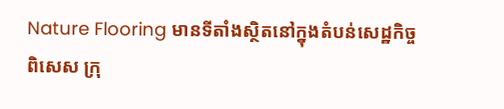Nature Flooring មានទីតាំងស្ថិតនៅក្នុងតំបន់សេដ្ឋកិច្ចពិសេស ក្រុ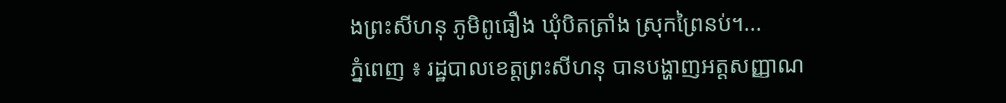ងព្រះសីហនុ ភូមិពូធឿង ឃុំបិតត្រាំង ស្រុកព្រៃនប់។...
ភ្នំពេញ ៖ រដ្ឋបាលខេត្តព្រះសីហនុ បានបង្ហាញអត្តសញ្ញាណ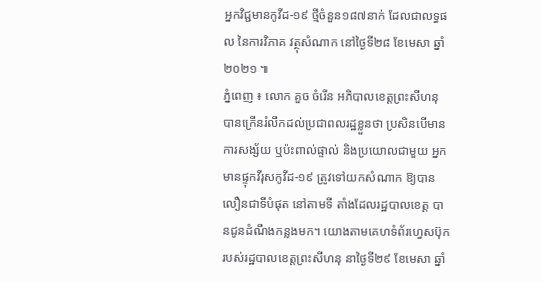អ្នកវិជ្ជមានកូវីដ-១៩ ថ្មីចំនួន១៨៧នាក់ ដែលជាលទ្ធផល នៃការវិភាគ វត្ថុសំណាក នៅថ្ងៃទី២៨ ខែមេសា ឆ្នាំ២០២១ ៕
ភ្នំពេញ ៖ លោក គួច ចំរើន អភិបាលខេត្តព្រះសីហនុ បានក្រើនរំលឹកដល់ប្រជាពលរដ្ឋខ្លួនថា ប្រសិនបើមានការសង្ស័យ ឬប៉ះពាល់ផ្ទាល់ និងប្រយោលជាមួយ អ្នកមានផ្ទុកវីរុសកូវីដ-១៩ ត្រូវទៅយកសំណាក ឱ្យបានលឿនជាទីបំផុត នៅតាមទី តាំងដែលរដ្ឋបាលខេត្ត បានជូនដំណឹងកន្លងមក។ យោងតាមគេហទំព័រហ្វេសប៊ុក របស់រដ្ឋបាលខេត្តព្រះសីហនុ នាថ្ងៃទី២៩ ខែមេសា ឆ្នាំ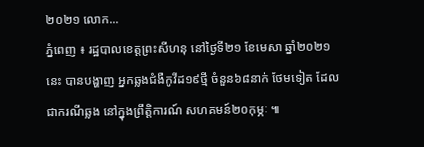២០២១ លោក...
ភ្នំពេញ ៖ រដ្ឋបាលខេត្តព្រះសីហនុ នៅថ្ងៃទី២១ ខែមេសា ឆ្នាំ២០២១នេះ បានបង្ហាញ អ្នកឆ្លងជំងឺកូវីដ១៩ថ្មី ចំនួន៦៨នាក់ ថែមទៀត ដែលជាករណីឆ្លង នៅក្នុងព្រឹត្តិការណ៍ សហគមន៍២០កុម្ភៈ ៕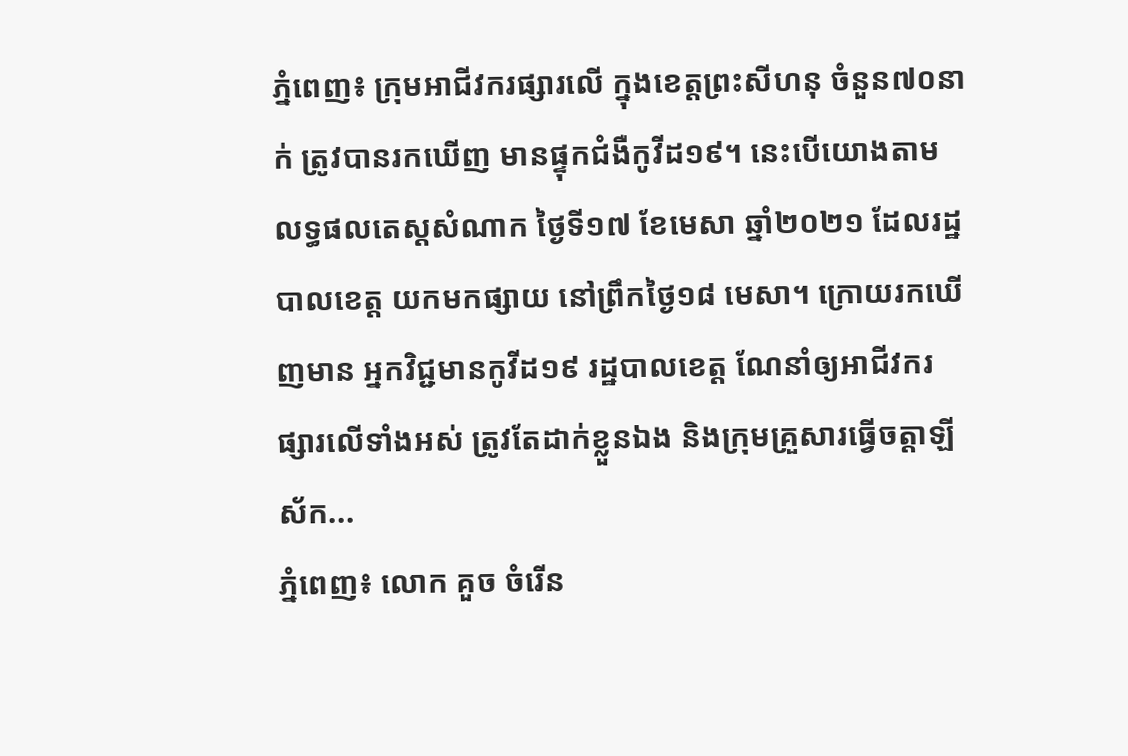ភ្នំពេញ៖ ក្រុមអាជីវករផ្សារលើ ក្នុងខេត្តព្រះសីហនុ ចំនួន៧០នាក់ ត្រូវបានរកឃើញ មានផ្ទុកជំងឺកូវីដ១៩។ នេះបើយោងតាម លទ្ធផលតេស្តសំណាក ថ្ងៃទី១៧ ខែមេសា ឆ្នាំ២០២១ ដែលរដ្ឋបាលខេត្ត យកមកផ្សាយ នៅព្រឹកថ្ងៃ១៨ មេសា។ ក្រោយរកឃើញមាន អ្នកវិជ្ជមានកូវីដ១៩ រដ្ឋបាលខេត្ត ណែនាំឲ្យអាជីវករ ផ្សារលើទាំងអស់ ត្រូវតែដាក់ខ្លួនឯង និងក្រុមគ្រួសារធ្វើចត្តាឡីស័ក...
ភ្នំពេញ៖ លោក គួច ចំរើន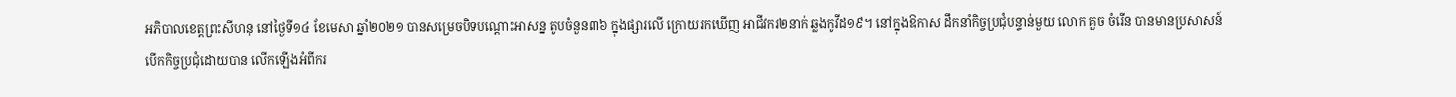អភិបាលខេត្តព្រះសីហនុ នៅថ្ងៃទី១៤ ខែមេសា ឆ្នាំ២០២១ បានសម្រេចបិទបណ្ដោះអាសន្ន តូបចំនួន៣៦ ក្នុងផ្សារលើ ក្រោយរកឃើញ អាជីវករ២នាក់ ឆ្លងកូវីដ១៩។ នៅក្នុងឱកាស ដឹកនាំកិច្ចប្រជុំបន្ទាន់មួយ លោក គួច ចំរើន បានមានប្រសាសន៍ បើកកិច្ចប្រជុំដោយបាន លើកឡើងអំពីករ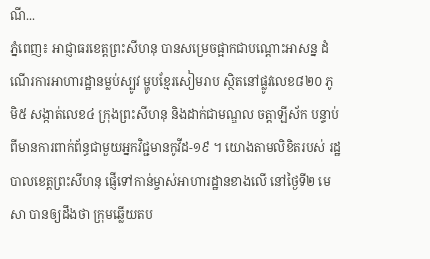ណី...
ភ្នំពេញ៖ អាជ្ញាធរខេត្តព្រះសីហនុ បានសម្រេចផ្អាកជាបណ្តោះអាសន្ន ដំណើរការអាហារដ្ឋានម្លប់ស្បូវ ម្ហូបខ្មែរសៀមរាប ស្ថិតនៅផ្លូវលេខ៨២០ ភូមិ៥ សង្កាត់លេខ៤ ក្រុងព្រះសីហនុ និងដាក់ជាមណ្ឌល ចត្តាឡីស័ក បន្ទាប់ពីមានការពាក់ព័ន្ធជាមួយអ្នកវិជ្ជមានកូវីដ-១៩ ។ យោងតាមលិខិតរបស់ រដ្ឋបាលខេត្តព្រះសីហនុ ផ្ញើទៅកាន់ម្ចាស់អាហារដ្ឋានខាងលើ នៅថ្ងៃទី២ មេសា បានឲ្យដឹងថា ក្រុមឆ្លើយតប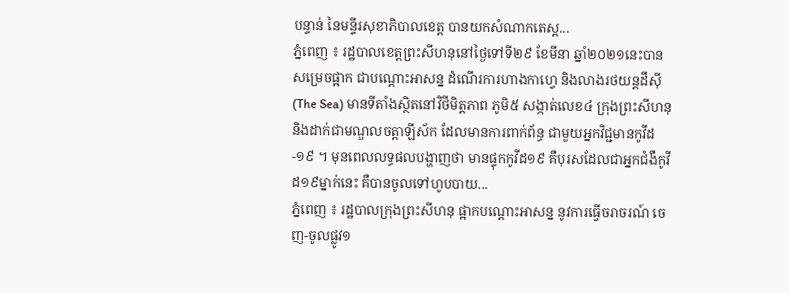បន្ទាន់ នៃមន្ទីរសុខាភិបាលខេត្ត បានយកសំណាកតេស្ត...
ភ្នំពេញ ៖ រដ្ឋបាលខេត្តព្រះសីហនុនៅថ្ងៃទៅទី២៩ ខែមីនា ឆ្នាំ២០២១នេះបានសម្រេចផ្អាក ជាបណ្តោះអាសន្ន ដំណើរការហាងកាហ្វេ និងលាងរថយន្តដឹស៊ី (The Sea) មានទីតាំងស្ថិតនៅវិថីមិត្តភាព ភូមិ៥ សង្កាត់លេខ៤ ក្រុងព្រះសីហនុ និងដាក់ជាមណ្ឌលចត្តាឡីស័ក ដែលមានការពាក់ព័ន្ធ ជាមួយអ្នកវិជ្ជមានកូវីដ-១៩ ។ មុនពេលលទ្ធផលបង្ហាញថា មានផ្ទុកកូវីដ១៩ គឺបុរសដែលជាអ្នកជំងឺកូវីដ១៩ម្នាក់នេះ គឺបានចូលទៅហូបបាយ...
ភ្នំពេញ ៖ រដ្ឋបាលក្រុងព្រះសីហនុ ផ្អាកបណ្ដោះអាសន្ន នូវការធ្វើចរាចរណ៍ ចេញ-ចូលផ្លូវ១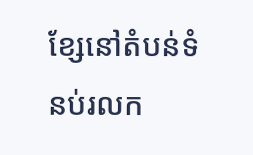ខ្សែនៅតំបន់ទំនប់រលក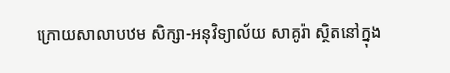ក្រោយសាលាបឋម សិក្សា-អនុវិទ្យាល័យ សាគូរ៉ា ស្ថិតនៅក្នុង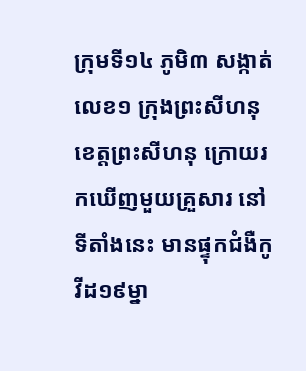ក្រុមទី១៤ ភូមិ៣ សង្កាត់លេខ១ ក្រុងព្រះសីហនុ ខេត្តព្រះសីហនុ ក្រោយរកឃើញមួយគ្រួសារ នៅទីតាំងនេះ មានផ្ទុកជំងឺកូវីដ១៩ម្នា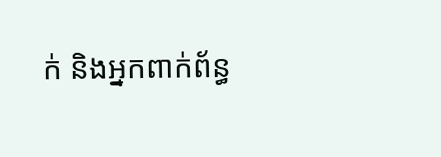ក់ និងអ្នកពាក់ព័ន្ធ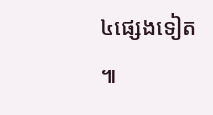៤ផ្សេងទៀត ៕